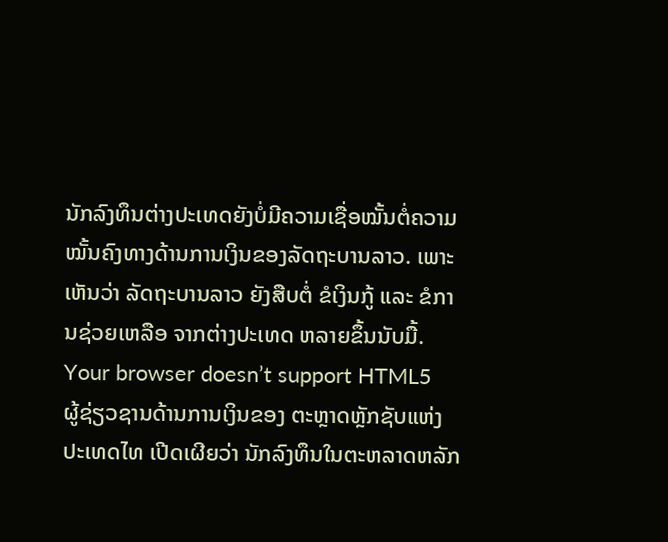ນັກລົງທຶນຕ່າງປະເທດຍັງບໍ່ມີຄວາມເຊື່ອໝັ້ນຕໍ່ຄວາມໝັ້ນຄົງທາງດ້ານການເງິນຂອງລັດຖະບານລາວ. ເພາະເຫັນວ່າ ລັດຖະບານລາວ ຍັງສືບຕໍ່ ຂໍເງິນກູ້ ແລະ ຂໍການຊ່ວຍເຫລືອ ຈາກຕ່າງປະເທດ ຫລາຍຂຶ້ນນັບມື້.
Your browser doesn’t support HTML5
ຜູ້ຊ່ຽວຊານດ້ານການເງິນຂອງ ຕະຫຼາດຫຼັກຊັບແຫ່ງປະເທດໄທ ເປີດເຜີຍວ່າ ນັກລົງທຶນໃນຕະຫລາດຫລັກ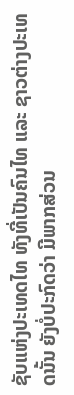ຊັບແຫ່ງປະເທດໄທ ທັງທີ່ເປັນຄົນໄທ ແລະ ຊາວຕ່າງປະເທດນັ້ນ ຍັງບໍ່ປະກົດວ່າ ມີພາກສ່ວນ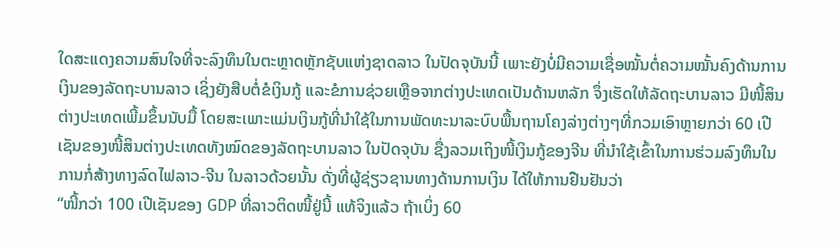ໃດສະແດງຄວາມສົນໃຈທີ່ຈະລົງທຶນໃນຕະຫຼາດຫຼັກຊັບແຫ່ງຊາດລາວ ໃນປັດຈຸບັນນີ້ ເພາະຍັງບໍ່ມີຄວາມເຊື່ອໝັ້ນຕໍ່ຄວາມໝັ້ນຄົງດ້ານການເງິນຂອງລັດຖະບານລາວ ເຊິ່ງຍັງສືບຕໍ່ຂໍເງິນກູ້ ແລະຂໍການຊ່ວຍເຫຼືອຈາກຕ່າງປະເທດເປັນດ້ານຫລັກ ຈຶ່ງເຮັດໃຫ້ລັດຖະບານລາວ ມີໜີ້ສິນຕ່າງປະເທດເພີ້ມຂຶ້ນນັບມື້ ໂດຍສະເພາະແມ່ນເງິນກູ້ທີ່ນຳໃຊ້ໃນການພັດທະນາລະບົບພື້ນຖານໂຄງລ່າງຕ່າງໆທີ່ກວມເອົາຫຼາຍກວ່າ 60 ເປີເຊັນຂອງໜີ້ສິນຕ່າງປະເທດທັງໝົດຂອງລັດຖະບານລາວ ໃນປັດຈຸບັນ ຊື່ງລວມເຖິງໜີ້ເງິນກູ້ຂອງຈີນ ທີ່ນຳໃຊ້ເຂົ້າໃນການຮ່ວມລົງທຶນໃນການກໍ່ສ້າງທາງລົດໄຟລາວ-ຈີນ ໃນລາວດ້ວຍນັ້ນ ດັ່ງທີ່ຜູ້ຊ່ຽວຊານທາງດ້ານການເງິນ ໄດ້ໃຫ້ການຢືນຢັນວ່າ
“ໜີ້ກວ່າ 100 ເປີເຊັນຂອງ GDP ທີ່ລາວຕິດໜີ້ຢູ່ນີ້ ແທ້ຈິງແລ້ວ ຖ້າເບິ່ງ 60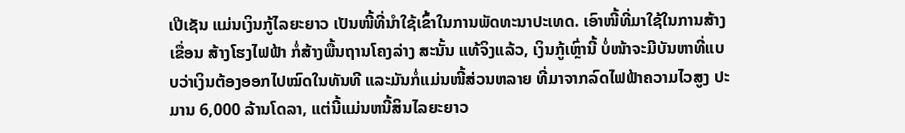ເປີເຊັນ ແມ່ນເງິນກູ້ໄລຍະຍາວ ເປັນໜີ້ທີ່ນຳໃຊ້ເຂົ້າໃນການພັດທະນາປະເທດ. ເອົາໜີ້ທີ່ມາໃຊ້ໃນການສ້າງເຂື່ອນ ສ້າງໂຮງໄຟຟ້າ ກໍ່ສ້າງພື້ນຖານໂຄງລ່າງ ສະນັ້ນ ແທ້ຈິງແລ້ວ, ເງິນກູ້ເຫຼົ່ານີ້ ບໍ່ໜ້າຈະມີບັນຫາທີ່ແບບວ່າເງິນຕ້ອງອອກໄປໝົດໃນທັນທີ ແລະມັນກໍ່ແມ່ນໜີ້ສ່ວນຫລາຍ ທີ່ມາຈາກລົດໄຟຟ້າຄວາມໄວສູງ ປະມານ 6,000 ລ້ານໂດລາ, ແຕ່ນີ້ແມ່ນຫນີ້ສິນໄລຍະຍາວ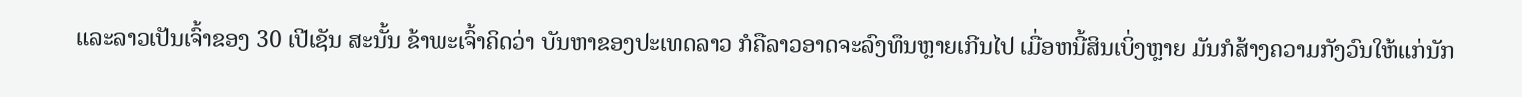ແລະລາວເປັນເຈົ້າຂອງ 30 ເປີເຊັນ ສະນັ້ນ ຂ້າພະເຈົ້າຄິດວ່າ ບັນຫາຂອງປະເທດລາວ ກໍຄືລາວອາດຈະລົງທຶນຫຼາຍເກີນໄປ ເມື່ອຫນີ້ສິນເບິ່ງຫຼາຍ ມັນກໍສ້າງຄວາມກັງວົນໃຫ້ແກ່ນັກ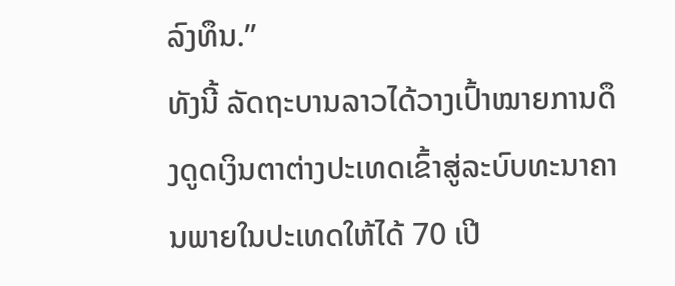ລົງທຶນ.”
ທັງນີ້ ລັດຖະບານລາວໄດ້ວາງເປົ້າໝາຍການດຶງດູດເງິນຕາຕ່າງປະເທດເຂົ້າສູ່ລະບົບທະນາຄານພາຍໃນປະເທດໃຫ້ໄດ້ 70 ເປີ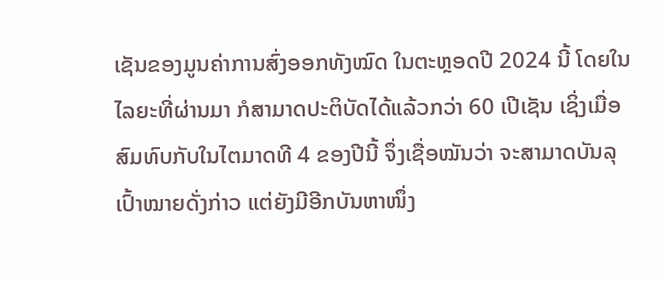ເຊັນຂອງມູນຄ່າການສົ່ງອອກທັງໝົດ ໃນຕະຫຼອດປີ 2024 ນີ້ ໂດຍໃນໄລຍະທີ່ຜ່ານມາ ກໍສາມາດປະຕິບັດໄດ້ແລ້ວກວ່າ 60 ເປີເຊັນ ເຊິ່ງເມື່ອສົມທົບກັບໃນໄຕມາດທີ 4 ຂອງປີນີ້ ຈຶ່ງເຊື່ອໝັນວ່າ ຈະສາມາດບັນລຸເປົ້າໝາຍດັ່ງກ່າວ ແຕ່ຍັງມີອີກບັນຫາໜຶ່ງ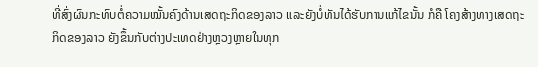ທີ່ສົ່ງຜົນກະທົບຕໍ່ຄວາມໝັ້ນຄົງດ້ານເສດຖະກິດຂອງລາວ ແລະຍັງບໍ່ທັນໄດ້ຮັບການແກ້ໄຂນັ້ນ ກໍຄື ໂຄງສ້າງທາງເສດຖະກິດຂອງລາວ ຍັງຂຶ້ນກັບຕ່າງປະເທດຢ່າງຫຼວງຫຼາຍໃນທຸກ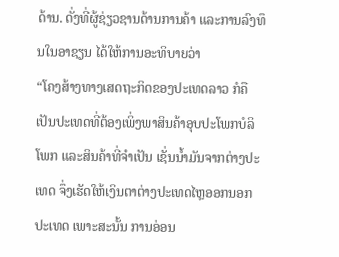ດ້ານ. ດັ່ງທີ່ຜູ້ຊ່ຽວຊານດ້ານການຄ້າ ແລະການລົງທຶນໃນອາຊຽນ ໄດ້ໃຫ້ການອະທິບາຍວ່າ
“ໂຄງສ້າງທາງເສດຖະກິດຂອງປະເທດລາວ ກໍຄື ເປັນປະເທດທີ່ຕ້ອງເພິ່ງພາສິນຄ້າອຸບປະໂພກບໍລິໂພກ ແລະສິນຄ້າທີ່ຈຳເປັນ ເຊັ່ນນ້ຳມັນຈາກຕ່າງປະເທດ ຈຶ່ງເຮັດໃຫ້ເງິນຕາຕ່າງປະເທດໄຫຼອອກນອກປະເທດ ເພາະສະນັ້ນ ການອ່ອນ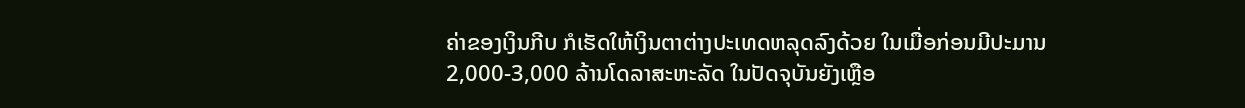ຄ່າຂອງເງິນກີບ ກໍເຮັດໃຫ້ເງິນຕາຕ່າງປະເທດຫລຸດລົງດ້ວຍ ໃນເມື່ອກ່ອນມີປະມານ 2,000-3,000 ລ້ານໂດລາສະຫະລັດ ໃນປັດຈຸບັນຍັງເຫຼືອ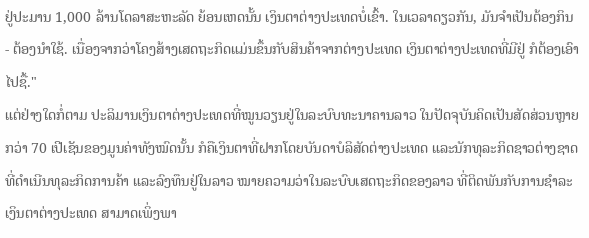ຢູ່ປະມານ 1,000 ລ້ານໂດລາສະຫະລັດ ຍ້ອນເຫດນັ້ນ ເງິນຕາຕ່າງປະເທດບໍ່ເຂົ້າ. ໃນເວລາດຽວກັນ, ມັນຈໍາເປັນຕ້ອງກິນ - ຕ້ອງນໍາໃຊ້. ເນື່ອງຈາກວ່າໂຄງສ້າງເສດຖະກິດແມ່ນຂຶ້ນກັບສິນຄ້າຈາກຕ່າງປະເທດ ເງິນຕາຕ່າງປະເທດທີ່ມີຢູ່ ກໍຕ້ອງເອົາໄປຊື້."
ແຕ່ຢ່າງໃດກໍ່ຕາມ ປະລິມານເງິນຕາຕ່າງປະເທດທີ່ໝູນວຽນຢູ່ໃນລະບົບທະນາຄານລາວ ໃນປັດຈຸບັນຄິດເປັນສັດສ່ວນຫຼາຍກວ່າ 70 ເປີເຊັນຂອງມູນຄ່າທັງໝົດນັ້ນ ກໍຄືເງິນຕາທີ່ຝາກໂດຍບັນດາບໍລິສັດຕ່າງປະເທດ ແລະນັກທຸລະກິດຊາວຕ່າງຊາດທີ່ດຳເນີນທຸລະກິດການຄ້າ ແລະລົງທຶນຢູ່ໃນລາວ ໝາຍຄວາມວ່າໃນລະບົບເສດຖະກິດຂອງລາວ ທີ່ຕິດພັນກັບການຊໍາລະເງິນຕາຕ່າງປະເທດ ສາມາດເພິ່ງພາ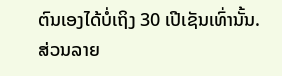ຕົນເອງໄດ້ບໍ່ເຖິງ 30 ເປີເຊັນເທົ່ານັ້ນ.
ສ່ວນລາຍ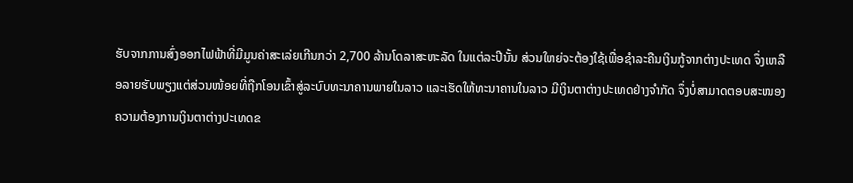ຮັບຈາກການສົ່ງອອກໄຟຟ້າທີ່ມີມູນຄ່າສະເລ່ຍເກີນກວ່າ 2,700 ລ້ານໂດລາສະຫະລັດ ໃນແຕ່ລະປີນັ້ນ ສ່ວນໃຫຍ່ຈະຕ້ອງໃຊ້ເພື່ອຊຳລະຄືນເງິນກູ້ຈາກຕ່າງປະເທດ ຈຶ່ງເຫລືອລາຍຮັບພຽງແຕ່ສ່ວນໜ້ອຍທີ່ຖືກໂອນເຂົ້າສູ່ລະບົບທະນາຄານພາຍໃນລາວ ແລະເຮັດໃຫ້ທະນາຄານໃນລາວ ມີເງິນຕາຕ່າງປະເທດຢ່າງຈຳກັດ ຈຶ່ງບໍ່ສາມາດຕອບສະໜອງຄວາມຕ້ອງການເງິນຕາຕ່າງປະເທດຂ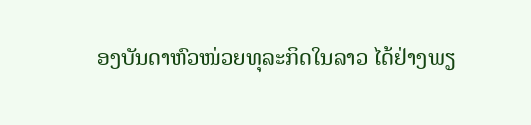ອງບັນດາຫົວໜ່ວຍທຸລະກິດໃນລາວ ໄດ້ຢ່າງພຽ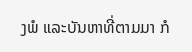ງພໍ ແລະບັນຫາທີ່ຕາມມາ ກໍ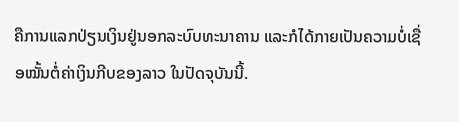ຄືການແລກປ່ຽນເງິນຢູ່ນອກລະບົບທະນາຄານ ແລະກໍໄດ້ກາຍເປັນຄວາມບໍ່ເຊື່ອໝັ້ນຕໍ່ຄ່າເງິນກີບຂອງລາວ ໃນປັດຈຸບັນນີ້.